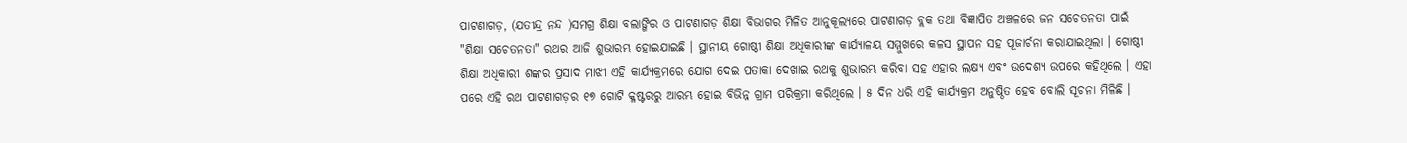ପାଟଣାଗଡ଼, (ଯତୀନ୍ଦ୍ର ନନ୍ଦ )ସମଗ୍ର ଶିକ୍ଷା ବଲାଙ୍ଗିର ଓ ପାଟଣାଗଡ଼ ଶିକ୍ଷା ବିଭାଗର ମିଳିତ ଆନୁକୂଲ୍ୟରେ ପାଟଣାଗଡ଼ ବ୍ଲକ ତଥା ବିଜ୍ଞାପିତ ଅଞ୍ଚଳରେ ଜନ ସଚେତନତା ପାଇଁ "ଶିକ୍ଷା ସଚେତନତା" ରଥର ଆଜି ଶୁଭାରମ୍ଭ ହୋଇଯାଇଛି । ସ୍ଥାନୀୟ ଗୋଷ୍ଠୀ ଶିକ୍ଷା ଅଧିକାରୀଙ୍କ କାର୍ଯ୍ୟାଳୟ ସମ୍ମୁଖରେ କଳସ ସ୍ଥାପନ ସହ ପୂଜାର୍ଚନା କରାଯାଇଥିଲା । ଗୋଷ୍ଠୀ ଶିକ୍ଷା ଅଧିକାରୀ ଶଙ୍କର ପ୍ରସାଦ ମାଝୀ ଏହି କାର୍ଯ୍ୟକ୍ରମରେ ଯୋଗ ଦେଇ ପତାକା ଦେଖାଇ ରଥକୁ ଶୁଭାରମ୍ଭ କରିବା ସହ ଏହାର ଲକ୍ଷ୍ୟ ଏବଂ ଉଦେଶ୍ୟ ଉପରେ କହିଥିଲେ । ଏହା ପରେ ଏହି ରଥ ପାଟଣାଗଡ଼ର ୧୭ ଗୋଟି କ୍ଳଷ୍ଟରରୁ ଆରମ୍ଭ ହୋଇ ବିଭିନ୍ନ ଗ୍ରାମ ପରିକ୍ରମା କରିଥିଲେ । ୫ ଦିନ ଧରି ଏହି କାର୍ଯ୍ୟକ୍ରମ ଅନୁଷ୍ଠିତ ହେବ ବୋଲି ସୂଚନା ମିଳିଛି ।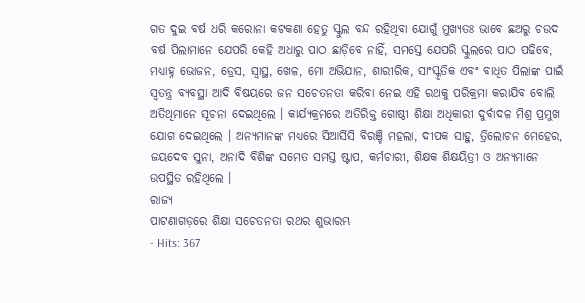ଗତ ଦୁଇ ବର୍ଷ ଧରି କରୋନା କଟକଣା ହେତୁ ସ୍କୁଲ ବନ୍ଦ ରହିଥିବା ଯୋଗୁଁ ମୁଖ୍ୟତଃ ଭାବେ ଛଅରୁ ଚଉଦ ବର୍ଷ ପିଲାମାନେ ଯେପରି କେହି ଅଧାରୁ ପାଠ ଛାଡ଼ିବେ ନାହିଁ, ସମସ୍ତେ ଯେପରି ସ୍କୁଲରେ ପାଠ ପଢିବେ, ମଧ୍ୟାହ୍ନ ଭୋଜନ, ଡ୍ରେସ, ସ୍ୱାସ୍ଥ, ଖେଳ, ମୋ ଅଭିଯାନ, ଶାରୀରିକ, ସାଂସ୍କୃତିକ ଏବଂ ବାଧିତ ପିଲାଙ୍କ ପାଇଁ ସ୍ୱତନ୍ତ୍ର ବ୍ୟବସ୍ଥା ଆଦି ବିଷୟରେ ଜନ ସଚେତନତା କରିବା ନେଇ ଏହି ରଥକୁ ପରିକ୍ରମା କରାଯିବ ବୋଲି ଅତିଥିମାନେ ସୂଚନା ଦେଇଥିଲେ । କାର୍ଯ୍ୟକ୍ରମରେ ଅତିରିକ୍ତ ଗୋଷ୍ଠୀ ଶିକ୍ଷା ଅଧିକାରୀ ଦୁର୍ବାଦଳ ମିଶ୍ର ପ୍ରମୁଖ ଯୋଗ ଦେଇଥିଲେ । ଅନ୍ୟମାନଙ୍କ ମଧ୍ୟରେ ସିଆର୍ସିସି ବିରଞ୍ଚି ମହଲା, ଦୀପକ ସାହୁ, ତ୍ରିଲୋଚନ ମେହେର, ଜୟଦେବ ସୁନା, ଅନାଦି ବିଶିଙ୍କ ସମେତ ସମସ୍ତ ଷ୍ଟାପ, କର୍ମଚାରୀ, ଶିକ୍ଷକ ଶିକ୍ଷୟିତ୍ରୀ ଓ ଅନ୍ୟମାନେ ଉପସ୍ଥିତ ରହିଥିଲେ ।
ରାଜ୍ୟ
ପାଟଣାଗଡ଼ରେ ଶିକ୍ଷା ସଚେତନତା ରଥର ଶୁଭାରମ୍ଭ
- Hits: 367